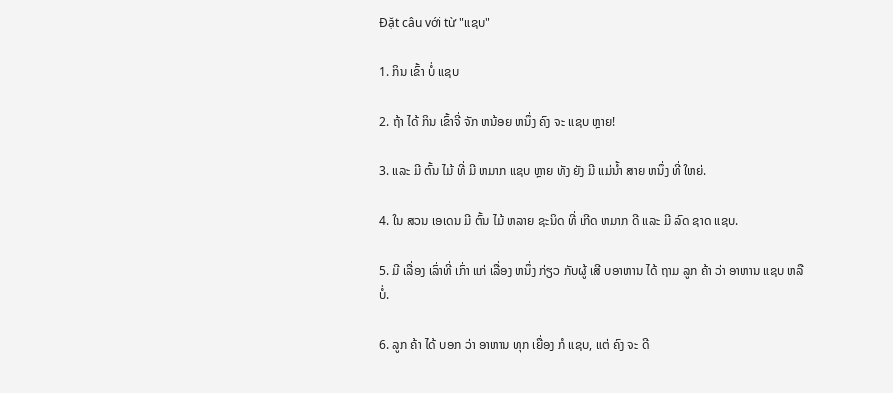Đặt câu với từ "ແຊບ"

1. ກິນ ເຂົ້າ ບໍ່ ແຊບ

2. ຖ້າ ໄດ້ ກິນ ເຂົ້າຈີ່ ຈັກ ຫນ້ອຍ ຫນຶ່ງ ຄົງ ຈະ ແຊບ ຫຼາຍ!

3. ແລະ ມີ ຕົ້ນ ໄມ້ ທີ່ ມີ ຫມາກ ແຊບ ຫຼາຍ ທັງ ຍັງ ມີ ແມ່ນໍ້າ ສາຍ ຫນຶ່ງ ທີ່ ໃຫຍ່.

4. ໃນ ສວນ ເອເດນ ມີ ຕົ້ນ ໄມ້ ຫລາຍ ຊະນິດ ທີ່ ເກີດ ຫມາກ ດີ ແລະ ມີ ລົດ ຊາດ ແຊບ.

5. ມີ ເລື່ອງ ເລົ່າທີ່ ເກົ່າ ແກ່ ເລື່ອງ ຫນຶ່ງ ກ່ຽວ ກັບຜູ້ ເສີ ບອາຫານ ໄດ້ ຖາມ ລູກ ຄ້າ ວ່າ ອາຫານ ແຊບ ຫລື ບໍ່.

6. ລູກ ຄ້າ ໄດ້ ບອກ ວ່າ ອາຫານ ທຸກ ເຍື່ອງ ກໍ ແຊບ, ແຕ່ ຄົງ ຈະ ດີ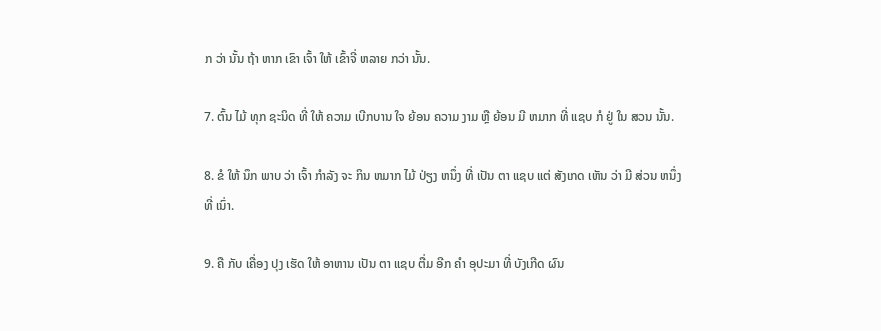ກ ວ່າ ນັ້ນ ຖ້າ ຫາກ ເຂົາ ເຈົ້າ ໃຫ້ ເຂົ້າຈີ່ ຫລາຍ ກວ່າ ນັ້ນ.

7. ຕົ້ນ ໄມ້ ທຸກ ຊະນິດ ທີ່ ໃຫ້ ຄວາມ ເບີກບານ ໃຈ ຍ້ອນ ຄວາມ ງາມ ຫຼື ຍ້ອນ ມີ ຫມາກ ທີ່ ແຊບ ກໍ ຢູ່ ໃນ ສວນ ນັ້ນ.

8. ຂໍ ໃຫ້ ນຶກ ພາບ ວ່າ ເຈົ້າ ກໍາລັງ ຈະ ກິນ ຫມາກ ໄມ້ ປ່ຽງ ຫນຶ່ງ ທີ່ ເປັນ ຕາ ແຊບ ແຕ່ ສັງເກດ ເຫັນ ວ່າ ມີ ສ່ວນ ຫນຶ່ງ ທີ່ ເນົ່າ.

9. ຄື ກັບ ເຄື່ອງ ປຸງ ເຮັດ ໃຫ້ ອາຫານ ເປັນ ຕາ ແຊບ ຕື່ມ ອີກ ຄໍາ ອຸປະມາ ທີ່ ບັງເກີດ ຜົນ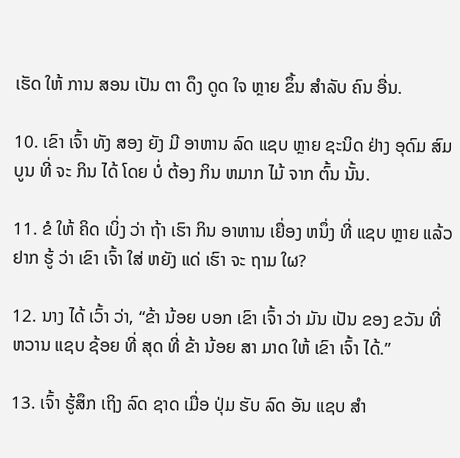ເຮັດ ໃຫ້ ການ ສອນ ເປັນ ຕາ ດຶງ ດູດ ໃຈ ຫຼາຍ ຂຶ້ນ ສໍາລັບ ຄົນ ອື່ນ.

10. ເຂົາ ເຈົ້າ ທັງ ສອງ ຍັງ ມີ ອາຫານ ລົດ ແຊບ ຫຼາຍ ຊະນິດ ຢ່າງ ອຸດົມ ສົມບູນ ທີ່ ຈະ ກິນ ໄດ້ ໂດຍ ບໍ່ ຕ້ອງ ກິນ ຫມາກ ໄມ້ ຈາກ ຕົ້ນ ນັ້ນ.

11. ຂໍ ໃຫ້ ຄິດ ເບິ່ງ ວ່າ ຖ້າ ເຮົາ ກິນ ອາຫານ ເຍື່ອງ ຫນຶ່ງ ທີ່ ແຊບ ຫຼາຍ ແລ້ວ ຢາກ ຮູ້ ວ່າ ເຂົາ ເຈົ້າ ໃສ່ ຫຍັງ ແດ່ ເຮົາ ຈະ ຖາມ ໃຜ?

12. ນາງ ໄດ້ ເວົ້າ ວ່າ, “ຂ້າ ນ້ອຍ ບອກ ເຂົາ ເຈົ້າ ວ່າ ມັນ ເປັນ ຂອງ ຂວັນ ທີ່ ຫວານ ແຊບ ຊ້ອຍ ທີ່ ສຸດ ທີ່ ຂ້າ ນ້ອຍ ສາ ມາດ ໃຫ້ ເຂົາ ເຈົ້າ ໄດ້.”

13. ເຈົ້າ ຮູ້ສຶກ ເຖິງ ລົດ ຊາດ ເມື່ອ ປຸ່ມ ຮັບ ລົດ ອັນ ແຊບ ສໍາ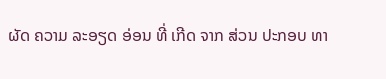ຜັດ ຄວາມ ລະອຽດ ອ່ອນ ທີ່ ເກີດ ຈາກ ສ່ວນ ປະກອບ ທາ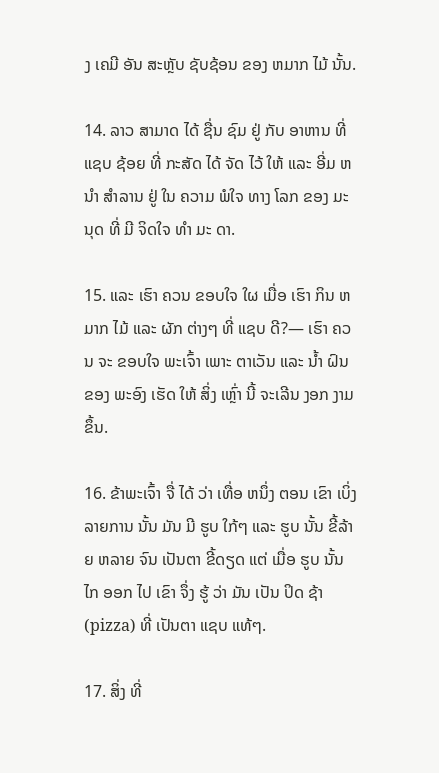ງ ເຄມີ ອັນ ສະຫຼັບ ຊັບຊ້ອນ ຂອງ ຫມາກ ໄມ້ ນັ້ນ.

14. ລາວ ສາມາດ ໄດ້ ຊື່ນ ຊົມ ຢູ່ ກັບ ອາຫານ ທີ່ ແຊບ ຊ້ອຍ ທີ່ ກະສັດ ໄດ້ ຈັດ ໄວ້ ໃຫ້ ແລະ ອີ່ມ ຫນໍາ ສໍາລານ ຢູ່ ໃນ ຄວາມ ພໍໃຈ ທາງ ໂລກ ຂອງ ມະນຸດ ທີ່ ມີ ຈິດໃຈ ທໍາ ມະ ດາ.

15. ແລະ ເຮົາ ຄວນ ຂອບໃຈ ໃຜ ເມື່ອ ເຮົາ ກິນ ຫມາກ ໄມ້ ແລະ ຜັກ ຕ່າງໆ ທີ່ ແຊບ ດີ?— ເຮົາ ຄວນ ຈະ ຂອບໃຈ ພະເຈົ້າ ເພາະ ຕາເວັນ ແລະ ນໍ້າ ຝົນ ຂອງ ພະອົງ ເຮັດ ໃຫ້ ສິ່ງ ເຫຼົ່າ ນີ້ ຈະເລີນ ງອກ ງາມ ຂຶ້ນ.

16. ຂ້າພະເຈົ້າ ຈື່ ໄດ້ ວ່າ ເທື່ອ ຫນຶ່ງ ຕອນ ເຂົາ ເບິ່ງ ລາຍການ ນັ້ນ ມັນ ມີ ຮູບ ໃກ້ໆ ແລະ ຮູບ ນັ້ນ ຂີ້ລ້າຍ ຫລາຍ ຈົນ ເປັນຕາ ຂີ້ດຽດ ແຕ່ ເມື່ອ ຮູບ ນັ້ນ ໄກ ອອກ ໄປ ເຂົາ ຈຶ່ງ ຮູ້ ວ່າ ມັນ ເປັນ ປິດ ຊ້າ (pizza) ທີ່ ເປັນຕາ ແຊບ ແທ້ໆ.

17. ສິ່ງ ທີ່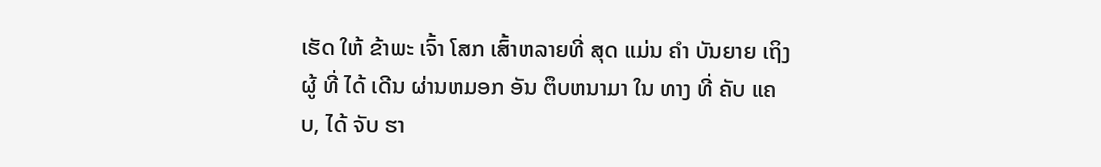ເຮັດ ໃຫ້ ຂ້າພະ ເຈົ້າ ໂສກ ເສົ້າຫລາຍທີ່ ສຸດ ແມ່ນ ຄໍາ ບັນຍາຍ ເຖິງ ຜູ້ ທີ່ ໄດ້ ເດີນ ຜ່ານຫມອກ ອັນ ຕຶບຫນາມາ ໃນ ທາງ ທີ່ ຄັບ ແຄບ, ໄດ້ ຈັບ ຮາ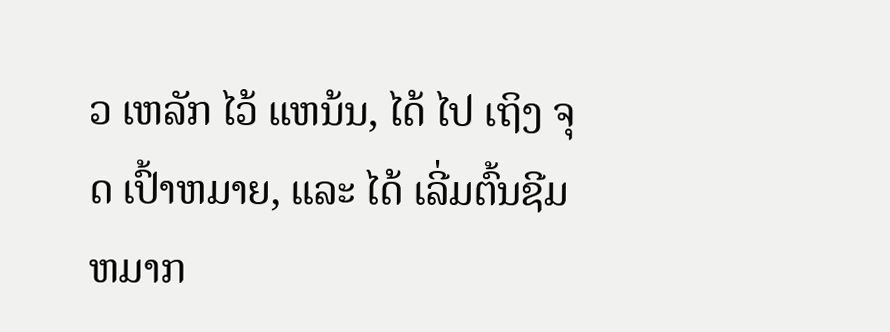ວ ເຫລັກ ໄວ້ ແຫນ້ນ, ໄດ້ ໄປ ເຖິງ ຈຸດ ເປົ້າຫມາຍ, ແລະ ໄດ້ ເລີ່ມຕົ້ນຊີມ ຫມາກ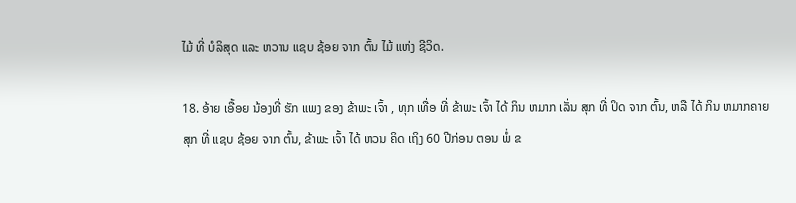ໄມ້ ທີ່ ບໍລິສຸດ ແລະ ຫວານ ແຊບ ຊ້ອຍ ຈາກ ຕົ້ນ ໄມ້ ແຫ່ງ ຊີວິດ.

18. ອ້າຍ ເອື້ອຍ ນ້ອງທີ່ ຮັກ ແພງ ຂອງ ຂ້າພະ ເຈົ້າ , ທຸກ ເທື່ອ ທີ່ ຂ້າພະ ເຈົ້າ ໄດ້ ກິນ ຫມາກ ເລັ່ນ ສຸກ ທີ່ ປິດ ຈາກ ຕົ້ນ, ຫລື ໄດ້ ກິນ ຫມາກຄາຍສຸກ ທີ່ ແຊບ ຊ້ອຍ ຈາກ ຕົ້ນ, ຂ້າພະ ເຈົ້າ ໄດ້ ຫວນ ຄິດ ເຖິງ 60 ປີກ່ອນ ຕອນ ພໍ່ ຂ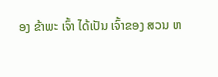ອງ ຂ້າພະ ເຈົ້າ ໄດ້ເປັນ ເຈົ້າຂອງ ສວນ ຫ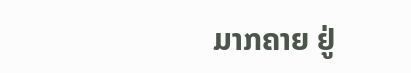ມາກຄາຍ ຢູ່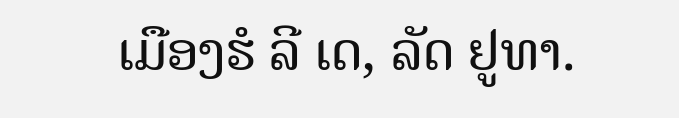ເມືອງຮໍ ລີ ເດ, ລັດ ຢູທາ.